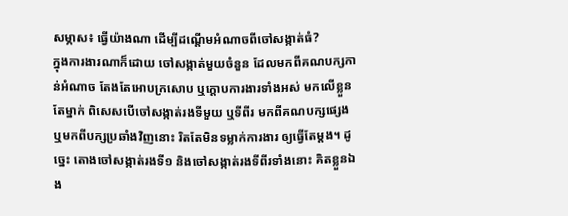សម្ភាស៖ ធ្វើយ៉ាងណា ដើម្បីដណ្ដើមអំណាចពីចៅសង្កាត់ធំ?
ក្នុងការងារណាក៏ដោយ ចៅសង្កាត់មួយចំនួន ដែលមកពីគណបក្សកាន់អំណាច តែងតែអោបក្រសោប ឬក្តោបការងារទាំងអស់ មកលើខ្លួនតែម្នាក់ ពិសេសបើចៅសង្កាត់រងទីមួយ ឬទីពីរ មកពីគណបក្សផ្សេង ឬមកពីបក្សប្រឆាំងវិញនោះ រិតតែមិនទម្លាក់ការងារ ឲ្យធ្វើតែម្តង។ ដូច្នេះ តោងចៅសង្កាត់រងទី១ និងចៅសង្កាត់រងទីពីរទាំងនោះ គិតខ្លួនឯង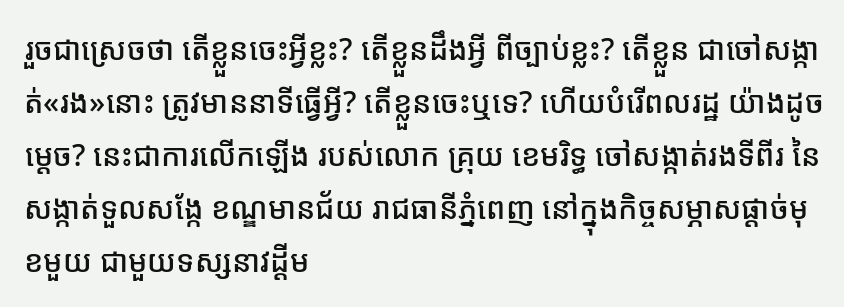រួចជាស្រេចថា តើខ្លួនចេះអ្វីខ្លះ? តើខ្លួនដឹងអ្វី ពីច្បាប់ខ្លះ? តើខ្លួន ជាចៅសង្កាត់«រង»នោះ ត្រូវមាននាទីធ្វើអ្វី? តើខ្លួនចេះឬទេ? ហើយបំរើពលរដ្ឋ យ៉ាងដូចម្តេច? នេះជាការលើកឡើង របស់លោក គ្រុយ ខេមរិទ្ធ ចៅសង្កាត់រងទីពីរ នៃសង្កាត់ទួលសង្កែ ខណ្ឌមានជ័យ រាជធានីភ្នំពេញ នៅក្នុងកិច្ចសម្ភាសផ្ដាច់មុខមួយ ជាមួយទស្សនាវដ្ដីម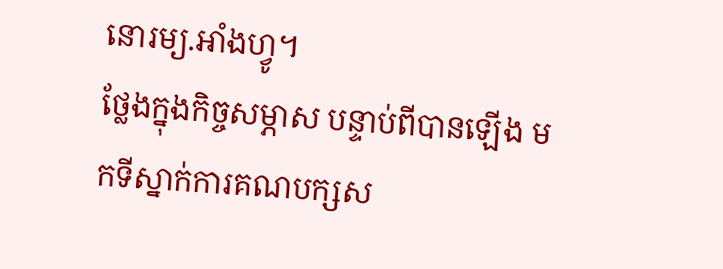នោរម្យ.អាំងហ្វូ។
ថ្លែងក្នុងកិច្ចសម្ភាស បន្ទាប់ពីបានឡើង មកទីស្នាក់ការគណបក្សស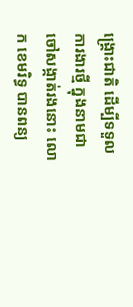ង្គ្រោះជាតិ ដើម្បីទទួលការងារថ្មី ក្នុងនាមជាចៅសង្កាត់រងនោះ លោក ខេមរិទ្ធ បានពន្យ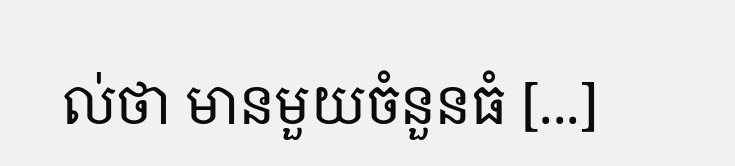ល់ថា មានមួយចំនួនធំ [...]